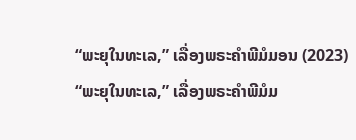“ພະຍຸໃນທະເລ,” ເລື່ອງພຣະຄຳພີມໍມອນ (2023)
“ພະຍຸໃນທະເລ,” ເລື່ອງພຣະຄຳພີມໍມ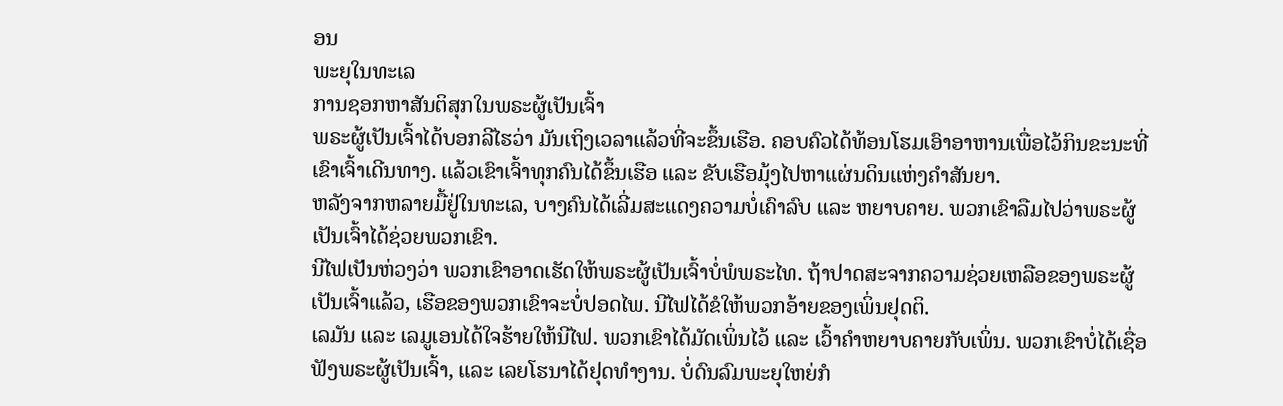ອນ
ພະຍຸໃນທະເລ
ການຊອກຫາສັນຕິສຸກໃນພຣະຜູ້ເປັນເຈົ້າ
ພຣະຜູ້ເປັນເຈົ້າໄດ້ບອກລີໄຮວ່າ ມັນເຖິງເວລາແລ້ວທີ່ຈະຂຶ້ນເຮືອ. ຄອບຄົວໄດ້ທ້ອນໂຮມເອົາອາຫານເພື່ອໄວ້ກິນຂະນະທີ່ເຂົາເຈົ້າເດີນທາງ. ແລ້ວເຂົາເຈົ້າທຸກຄົນໄດ້ຂຶ້ນເຮືອ ແລະ ຂັບເຮືອມຸ້ງໄປຫາແຜ່ນດິນແຫ່ງຄຳສັນຍາ.
ຫລັງຈາກຫລາຍມື້ຢູ່ໃນທະເລ, ບາງຄົນໄດ້ເລີ່ມສະແດງຄວາມບໍ່ເຄົາລົບ ແລະ ຫຍາບຄາຍ. ພວກເຂົາລືມໄປວ່າພຣະຜູ້ເປັນເຈົ້າໄດ້ຊ່ວຍພວກເຂົາ.
ນີໄຟເປັນຫ່ວງວ່າ ພວກເຂົາອາດເຮັດໃຫ້ພຣະຜູ້ເປັນເຈົ້າບໍ່ພໍພຣະໄທ. ຖ້າປາດສະຈາກຄວາມຊ່ວຍເຫລືອຂອງພຣະຜູ້ເປັນເຈົ້າແລ້ວ, ເຮືອຂອງພວກເຂົາຈະບໍ່ປອດໄພ. ນີໄຟໄດ້ຂໍໃຫ້ພວກອ້າຍຂອງເພິ່ນຢຸດຕິ.
ເລມັນ ແລະ ເລມູເອນໄດ້ໃຈຮ້າຍໃຫ້ນີໄຟ. ພວກເຂົາໄດ້ມັດເພິ່ນໄວ້ ແລະ ເວົ້າຄຳຫຍາບຄາຍກັບເພິ່ນ. ພວກເຂົາບໍ່ໄດ້ເຊື່ອຟັງພຣະຜູ້ເປັນເຈົ້າ, ແລະ ເລຍໂຮນາໄດ້ຢຸດທຳງານ. ບໍ່ດົນລົມພະຍຸໃຫຍ່ກໍ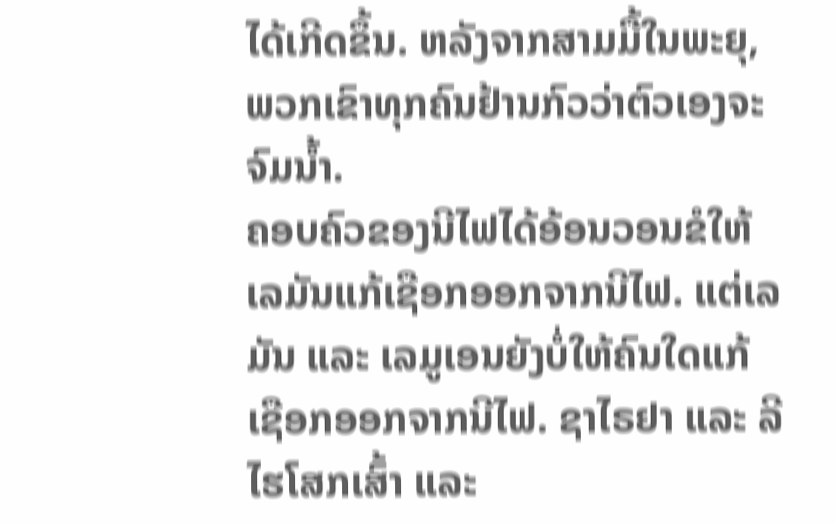ໄດ້ເກີດຂຶ້ນ. ຫລັງຈາກສາມມື້ໃນພະຍຸ, ພວກເຂົາທຸກຄົນຢ້ານກົວວ່າຕົວເອງຈະຈົມນ້ຳ.
ຄອບຄົວຂອງນີໄຟໄດ້ອ້ອນວອນຂໍໃຫ້ເລມັນແກ້ເຊືອກອອກຈາກນີໄຟ. ແຕ່ເລມັນ ແລະ ເລມູເອນຍັງບໍ່ໃຫ້ຄົນໃດແກ້ເຊືອກອອກຈາກນີໄຟ. ຊາໄຣຢາ ແລະ ລີໄຮໂສກເສົ້າ ແລະ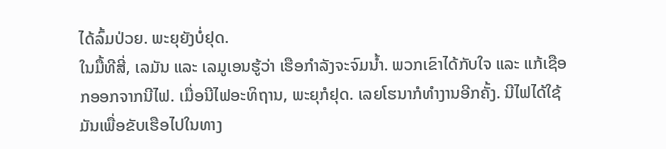ໄດ້ລົ້ມປ່ວຍ. ພະຍຸຍັງບໍ່ຢຸດ.
ໃນມື້ທີສີ່, ເລມັນ ແລະ ເລມູເອນຮູ້ວ່າ ເຮືອກຳລັງຈະຈົມນ້ຳ. ພວກເຂົາໄດ້ກັບໃຈ ແລະ ແກ້ເຊືອກອອກຈາກນີໄຟ. ເມື່ອນີໄຟອະທິຖານ, ພະຍຸກໍຢຸດ. ເລຍໂຮນາກໍທຳງານອີກຄັ້ງ. ນີໄຟໄດ້ໃຊ້ມັນເພື່ອຂັບເຮືອໄປໃນທາງ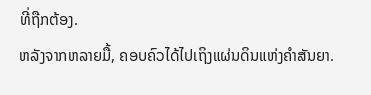ທີ່ຖືກຕ້ອງ.
ຫລັງຈາກຫລາຍມື້, ຄອບຄົວໄດ້ໄປເຖິງແຜ່ນດິນແຫ່ງຄຳສັນຍາ.